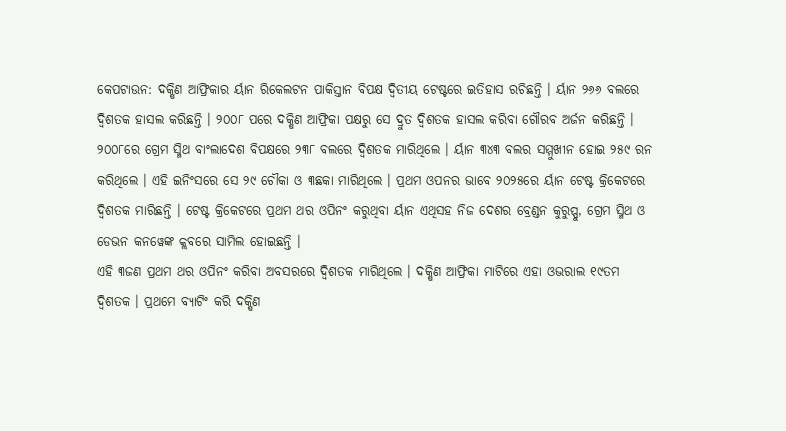କେପଟାଉନ: ଦକ୍ଷିଣ ଆଫ୍ରିକାର ର୍ୟାନ ରିକେଲଟନ ପାକିସ୍ତାନ ବିପକ୍ଷ ଦ୍ୱିତୀୟ ଟେଷ୍ଟରେ ଇତିହାସ ରଚିଛନ୍ତି । ର୍ୟାନ ୨୬୬ ବଲରେ ଦ୍ୱିଶତକ ହାସଲ କରିଛନ୍ତି । ୨୦୦୮ ପରେ ଦକ୍ଷିଣ ଆଫ୍ରିକା ପକ୍ଷରୁ ସେ ଦ୍ରୁତ ଦ୍ୱିଶତକ ହାସଲ କରିବା ଗୌରବ ଅର୍ଜନ କରିଛନ୍ତି । ୨୦୦୮ରେ ଗ୍ରେମ ସ୍ମିଥ ବାଂଲାଦେଶ ବିପକ୍ଷରେ ୨୩୮ ବଲରେ ଦ୍ୱିଶତକ ମାରିଥିଲେ । ର୍ୟାନ ୩୪୩ ବଲର ସମ୍ମୁଖୀନ ହୋଇ ୨୫୯ ରନ କରିଥିଲେ । ଏହି ଇନିଂସରେ ସେ ୨୯ ଚୌକା ଓ ୩ଛକା ମାରିଥିଲେ । ପ୍ରଥମ ଓପନର ଭାବେ ୨୦୨୫ରେ ର୍ୟାନ ଟେଷ୍ଟ କ୍ରିକେଟରେ ଦ୍ୱିଶତକ ମାରିଛନ୍ତି । ଟେଷ୍ଟ କ୍ରିକେଟରେ ପ୍ରଥମ ଥର ଓପିନଂ କରୁଥିବା ର୍ୟାନ ଏଥିସହ ନିଜ ଦେଶର ବ୍ରେଣ୍ଡନ କୁରୁପ୍ପୁ, ଗ୍ରେମ ସ୍ମିଥ ଓ ଡେଭନ କନୱେଙ୍କ କ୍ଲବରେ ସାମିଲ ହୋଇଛନ୍ତି ।
ଏହି ୩ଜଣ ପ୍ରଥମ ଥର ଓପିନଂ କରିବା ଅବସରରେ ଦ୍ୱିଶତକ ମାରିଥିଲେ । ଦକ୍ଷିଣ ଆଫ୍ରିକା ମାଟିରେ ଏହା ଓଭରାଲ ୧୯ତମ ଦ୍ୱିଶତକ । ପ୍ରଥମେ ବ୍ୟାଟିଂ କରି ଦକ୍ଷିଣ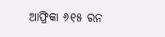ଆଫ୍ରିକା ୬୧୫ ରନ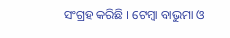ସଂଗ୍ରହ କରିଛି । ଟେମ୍ବା ବାଭୁମା ଓ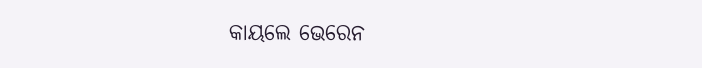କାୟଲେ ଭେରେନ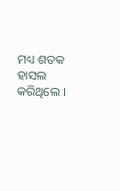ମଧ୍ୟ ଶତକ ହାସଲ କରିଥିଲେ ।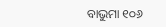ବାଭୁମା ୧୦୬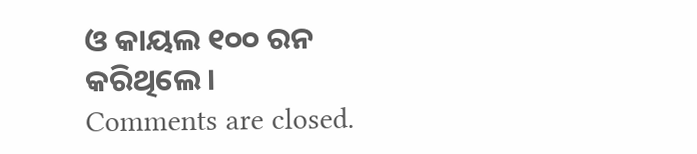ଓ କାୟଲ ୧୦୦ ରନ କରିଥିଲେ ।
Comments are closed.